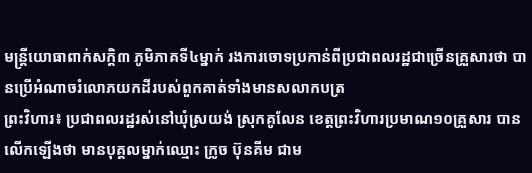មន្ត្រីយោធាពាក់សក្តិ៣ ភូមិភាគទី៤ម្នាក់ រងការចោទប្រកាន់ពីប្រជាពលរដ្ឋជាច្រើនគ្រួសារថា បានប្រើអំណាចរំលោភយកដីរបស់ពួកគាត់ទាំងមានសលាកបត្រ
ព្រះវិហារ៖ ប្រជាពលរដ្ឋរស់នៅឃុំស្រយង់ ស្រុកគូលែន ខេត្តព្រះវិហារប្រមាណ១០គ្រួសារ បានលើកឡើងថា មានបុគ្គលម្នាក់ឈ្មោះ ក្រូច ប៊ុនគីម ជាម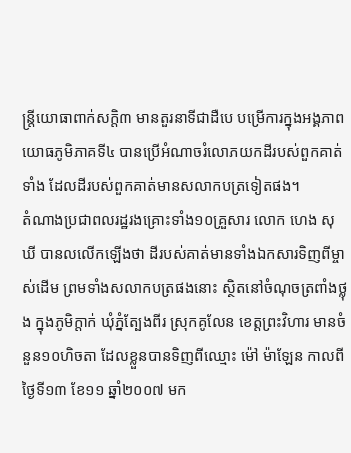ន្ត្រីយោធាពាក់សក្តិ៣ មានតួរនាទីជាដឺបេ បម្រើការក្នុងអង្គភាពយោធភូមិភាគទី៤ បានប្រើអំណាចរំលោភយកដីរបស់ពួកគាត់ទាំង ដែលដីរបស់ពួកគាត់មានសលាកបត្រទៀតផង។
តំណាងប្រជាពលរដ្ឋរងគ្រោះទាំង១០គ្រួសារ លោក ហេង សុឃី បានលលើកឡើងថា ដីរបស់គាត់មានទាំងឯកសារទិញពីម្ចាស់ដើម ព្រមទាំងសលាកបត្រផងនោះ ស្ថិតនៅចំណុចត្រពាំងថ្លុង ក្នុងភូមិក្តាក់ ឃុំភ្នំត្បែងពីរ ស្រុកគូលែន ខេត្តព្រះវិហារ មានចំនួន១០ហិចតា ដែលខ្លួនបានទិញពីឈ្មោះ ម៉ៅ ម៉ាឡែន កាលពីថ្ងៃទី១៣ ខែ១១ ឆ្នាំ២០០៧ មក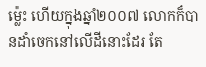ម្ល៉េះ ហើយក្នុងឆ្នាំ២០០៧ លោកក៏បានដាំចេកនៅលើដីនោះដែរ តែ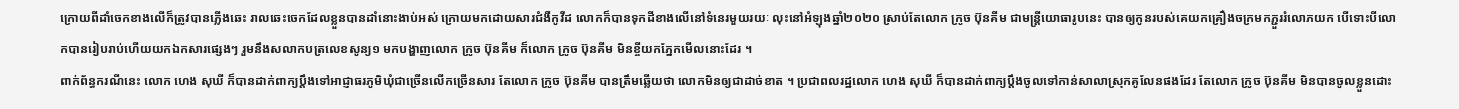ក្រោយពីដាំចេកខាងលើក៏ត្រូវបានភ្លើងឆេះ រាលឆេះចេកដែលខ្លួនបានដាំនោះងាប់អស់ ក្រោយមកដោយសារជំងឺកូវីដ លោកក៏បានទុកដីខាងលើនៅទំនេរមួយរយៈ លុះនៅអំឡុងឆ្នាំ២០២០ ស្រាប់តែលោក ក្រូច ប៊ុនគីម ជាមន្ត្រីយោធារូបនេះ បានឲ្យកូនរបស់គេយកគ្រឿងចក្រមកភ្ជួររំលោភយក បើទោះបីលោកបានរៀបរាប់ហើយយកឯកសារផ្សេងៗ រួមនឹងសលាកបត្រលេខសូន្យ១ មកបង្ហាញលោក ក្រូច ប៊ុនគីម ក៏លោក ក្រូច ប៊ុនគីម មិនខ្ចីយកភ្នែកមើលនោះដែរ ។
ពាក់ព័ន្ធករណីនេះ លោក ហេង សុឃី ក៏បានដាក់ពាក្យប្តឹងទៅអាជ្ញាធរភូមិឃុំជាច្រើនលើកច្រើនសារ តែលោក ក្រូច ប៊ុនគីម បានត្រឹមឆ្លើយថា លោកមិនឲ្យជាដាច់ខាត ។ ប្រជាពលរដ្ឋលោក ហេង សុឃី ក៏បានដាក់ពាក្យប្តឹងចូលទៅកាន់សាលាស្រុកគូលែនផងដែរ តែលោក ក្រូច ប៊ុនគីម មិនបានចូលខ្លួនដោះ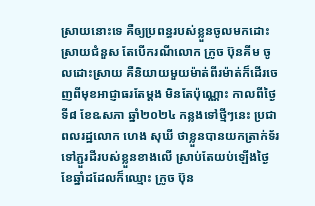ស្រាយនោះទេ គឺឲ្យប្រពន្ធរបស់ខ្លួនចូលមកដោះស្រាយជំនួស តែបើករណីលោក ក្រូច ប៊ុនគីម ចូលដោះស្រាយ គឺនិយាយមួយម៉ាត់ពីរម៉ាត់ក៏ដើរចេញពីមុខអាជ្ញាធរតែម្តង មិនតែប៉ុណ្ណោះ កាលពីថ្ងៃទី៨ ខែឩសភា ឆ្នាំ២០២៤ កន្លងទៅថ្មីៗនេះ ប្រជាពលរដ្ឋលោក ហេង សុឃី ថាខ្លួនបានយកត្រាក់ទ័រទៅភ្ជួរដីរបស់ខ្លួនខាងលើ ស្រាប់តែយប់ឡើងថ្ងៃខែឆ្នាំដដែលក៏ឈ្មោះ ក្រូច ប៊ុន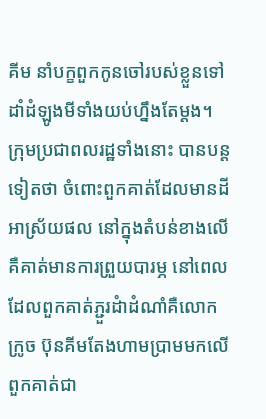គីម នាំបក្ខពួកកូនចៅរបស់ខ្លួនទៅដាំដំឡូងមីទាំងយប់ហ្នឹងតែម្តង។
ក្រុមប្រជាពលរដ្ឋទាំងនោះ បានបន្ដទៀតថា ចំពោះពួកគាត់ដែលមានដី អាស្រ័យផល នៅក្នុងតំបន់ខាងលើ គឺគាត់មានការព្រួយបារម្ភ នៅពេលដែលពួកគាត់ភ្ជួរដំាដំណាំគឺលោក ក្រូច ប៊ុនគីមតែងហាមប្រាមមកលើពួកគាត់ជា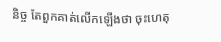និច្ច តែពួកគាត់លើកឡើងថា ចុះហេតុ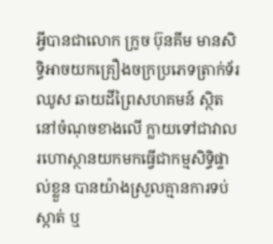អី្វបានជាលោក ក្រូច ប៊ុនគីម មានសិទ្ធិអាចយកគ្រឿងចក្រប្រភេទត្រាក់ទ័រឈូស ឆាយដីព្រៃសហគមន៍ ស្ថិតនៅចំណុចខាងលើ ក្លាយទៅជាវាលរហោស្ថានយកមកធ្វើជាកម្មសិទ្ធិផ្ទាល់ខ្លួន បានយ៉ាងស្រួលគ្មានការទប់ស្កាត់ ឬ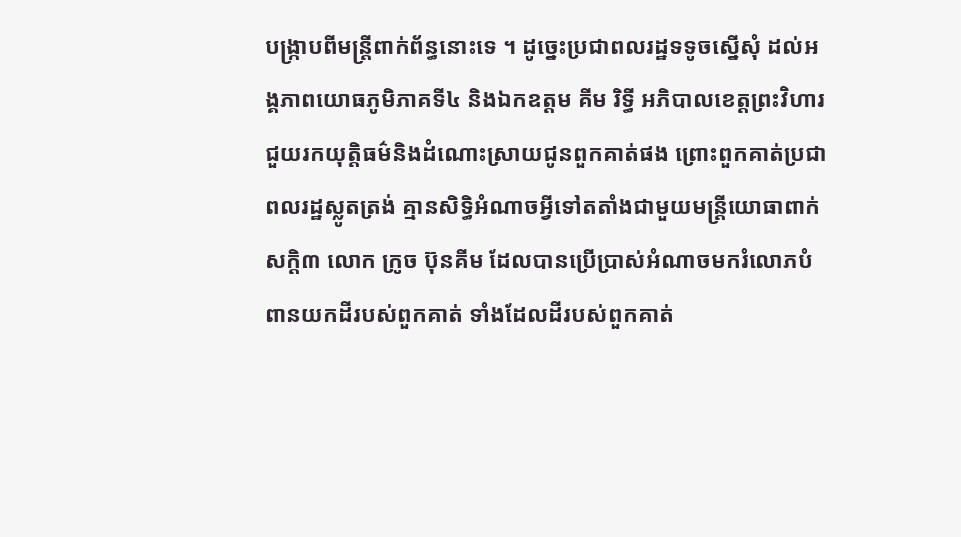បង្ក្រាបពីមន្ដ្រីពាក់ព័ន្ធនោះទេ ។ ដូច្នេះប្រជាពលរដ្ឋទទូចស្នើសុំ ដល់អង្គភាពយោធភូមិភាគទី៤ និងឯកឧត្តម គីម រិទ្ធី អភិបាលខេត្តព្រះវិហារ ជួយរកយុត្តិធម៌និងដំណោះស្រាយជូនពួកគាត់ផង ព្រោះពួកគាត់ប្រជាពលរដ្ឋស្លូតត្រង់ គ្មានសិទ្ធិអំណាចអ្វីទៅតតាំងជាមួយមន្ត្រីយោធាពាក់សក្តិ៣ លោក ក្រូច ប៊ុនគីម ដែលបានប្រើប្រាស់អំណាចមករំលោភបំពានយកដីរបស់ពួកគាត់ ទាំងដែលដីរបស់ពួកគាត់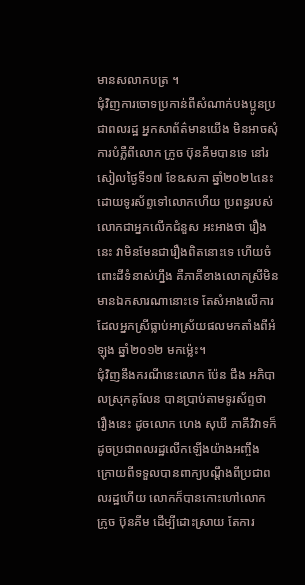មានសលាកបត្រ ។
ជុំវិញការចោទប្រកាន់ពីសំណាក់បងប្អូនប្រជាពលរដ្ឋ អ្នកសាព័ត៌មានយើង មិនអាចសុំការបំភ្លឺពីលោក ក្រូច ប៊ុនគីមបានទេ នៅរសៀលថ្ងៃទី១៧ ខែឩសភា ឆ្នាំ២០២៤នេះ ដោយទូរស័ព្ទទៅលោកហើយ ប្រពន្ធរបស់លោកជាអ្នកលើកជំនួស អះអាងថា រឿងនេះ វាមិនមែនជារឿងពិតនោះទេ ហើយចំពោះដីទំនាស់ហ្នឹង គឺភាគីខាងលោកស្រីមិនមានឯកសារណានោះទេ តែសំអាងលើការដែលអ្នកស្រីធ្លាប់អាស្រ័យផលមកតាំងពីអំឡុង ឆ្នាំ២០១២ មកម្ល៉េះ។
ជុំវិញនឹងករណីនេះលោក ប៉ែន ជឹង អភិបាលស្រុកគូលែន បានប្រាប់តាមទូរស័ព្ទថា រឿងនេះ ដូចលោក ហេង សុឃី ភាគីវិវាទក៏ដូចប្រជាពលរដ្ឋលើកឡើងយ៉ាងអញ្ចឹង ក្រោយពីទទួលបានពាក្យបណ្តឹងពីប្រជាពលរដ្ឋហើយ លោកក៏បានកោះហៅលោក ក្រូច ប៊ុនគីម ដើម្បីដោះស្រាយ តែការ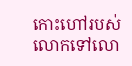កោះហៅរបស់លោកទៅលោ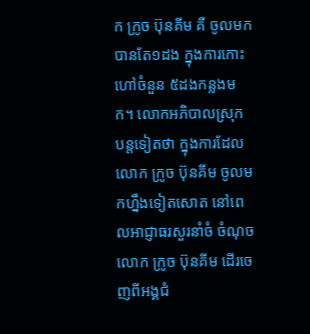ក ក្រូច ប៊ុនគីម គឺ ចូលមកបានតែ១ដង ក្នុងការកោះហៅចំនួន ៥ដងកន្លងមក។ លោកអភិបាលស្រុក បន្តទៀតថា ក្នុងការដែលលោក ក្រូច ប៊ុនគីម ចូលមកហ្នឹងទៀតសោត នៅពេលអាជ្ញាធរសួរនាំចំ ចំណុច លោក ក្រូច ប៊ុនគីម ដើរចេញពីអង្គជំ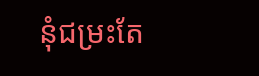នុំជម្រះតែ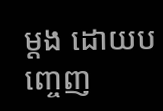ម្តង ដោយបញ្ចេញ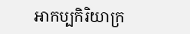អាកប្បកិរិយាក្រ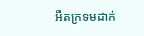អឺតក្រទមដាក់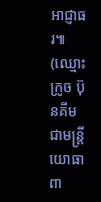អាជ្ញាធរ៕
(ឈ្មោះ ក្រូច ប៊ុនគីម ជាមន្ត្រីយោធាពា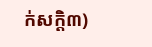ក់សក្តិ៣)